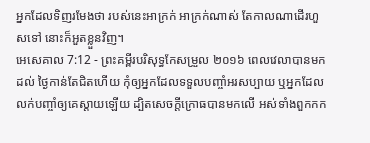អ្នកដែលទិញរមែងថា របស់នេះអាក្រក់ អាក្រក់ណាស់ តែកាលណាដើរហួសទៅ នោះក៏អួតខ្លួនវិញ។
អេសេគាល 7:12 - ព្រះគម្ពីរបរិសុទ្ធកែសម្រួល ២០១៦ ពេលវេលាបានមកដល់ ថ្ងៃកាន់តែជិតហើយ កុំឲ្យអ្នកដែលទទួលបញ្ចាំអរសប្បាយ ឬអ្នកដែលលក់បញ្ចាំឲ្យគេស្តាយឡើយ ដ្បិតសេចក្ដីក្រោធបានមកលើ អស់ទាំងពួកកក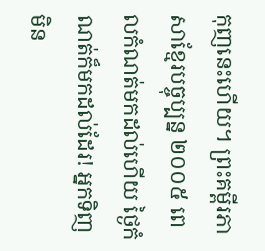កុញនេះហើយ។ ព្រះគម្ពីរភាសាខ្មែរបច្ចុប្បន្ន ២០០៥ ពេលកំណត់មកដល់ហើយ ថ្ងៃកំណត់ក៏មកដល់ដែរ! អ្នកទិញមិន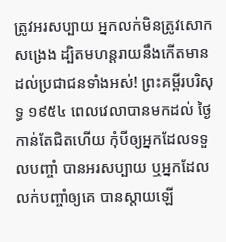ត្រូវអរសប្បាយ អ្នកលក់មិនត្រូវសោកសង្រេង ដ្បិតមហន្តរាយនឹងកើតមានដល់ប្រជាជនទាំងអស់! ព្រះគម្ពីរបរិសុទ្ធ ១៩៥៤ ពេលវេលាបានមកដល់ ថ្ងៃកាន់តែជិតហើយ កុំបីឲ្យអ្នកដែលទទួលបញ្ចាំ បានអរសប្បាយ ឬអ្នកដែលលក់បញ្ចាំឲ្យគេ បានស្តាយឡើ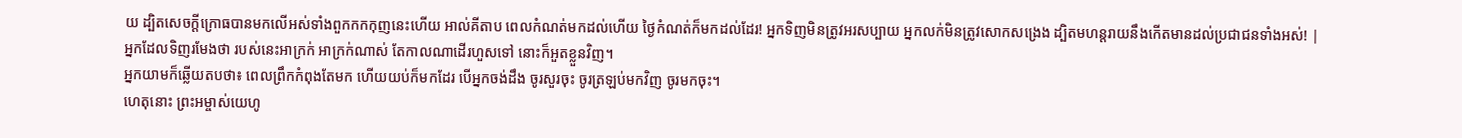យ ដ្បិតសេចក្ដីក្រោធបានមកលើអស់ទាំងពួកកកកុញនេះហើយ អាល់គីតាប ពេលកំណត់មកដល់ហើយ ថ្ងៃកំណត់ក៏មកដល់ដែរ! អ្នកទិញមិនត្រូវអរសប្បាយ អ្នកលក់មិនត្រូវសោកសង្រេង ដ្បិតមហន្តរាយនឹងកើតមានដល់ប្រជាជនទាំងអស់! |
អ្នកដែលទិញរមែងថា របស់នេះអាក្រក់ អាក្រក់ណាស់ តែកាលណាដើរហួសទៅ នោះក៏អួតខ្លួនវិញ។
អ្នកយាមក៏ឆ្លើយតបថា៖ ពេលព្រឹកកំពុងតែមក ហើយយប់ក៏មកដែរ បើអ្នកចង់ដឹង ចូរសួរចុះ ចូរត្រឡប់មកវិញ ចូរមកចុះ។
ហេតុនោះ ព្រះអម្ចាស់យេហូ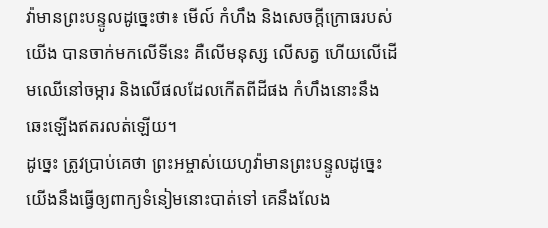វ៉ាមានព្រះបន្ទូលដូច្នេះថា៖ មើល៍ កំហឹង និងសេចក្ដីក្រោធរបស់យើង បានចាក់មកលើទីនេះ គឺលើមនុស្ស លើសត្វ ហើយលើដើមឈើនៅចម្ការ និងលើផលដែលកើតពីដីផង កំហឹងនោះនឹងឆេះឡើងឥតរលត់ឡើយ។
ដូច្នេះ ត្រូវប្រាប់គេថា ព្រះអម្ចាស់យេហូវ៉ាមានព្រះបន្ទូលដូច្នេះ យើងនឹងធ្វើឲ្យពាក្យទំនៀមនោះបាត់ទៅ គេនឹងលែង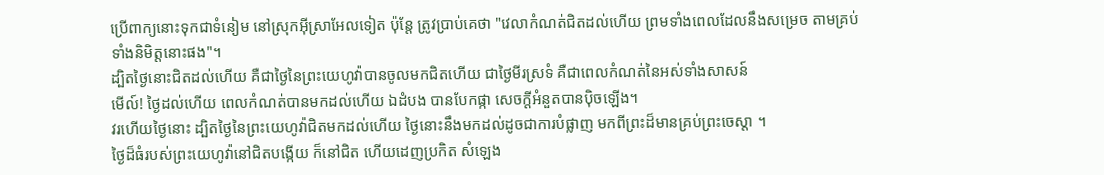ប្រើពាក្យនោះទុកជាទំនៀម នៅស្រុកអ៊ីស្រាអែលទៀត ប៉ុន្តែ ត្រូវប្រាប់គេថា "វេលាកំណត់ជិតដល់ហើយ ព្រមទាំងពេលដែលនឹងសម្រេច តាមគ្រប់ទាំងនិមិត្តនោះផង"។
ដ្បិតថ្ងៃនោះជិតដល់ហើយ គឺជាថ្ងៃនៃព្រះយេហូវ៉ាបានចូលមកជិតហើយ ជាថ្ងៃមីរស្រទំ គឺជាពេលកំណត់នៃអស់ទាំងសាសន៍
មើល៍! ថ្ងៃដល់ហើយ ពេលកំណត់បានមកដល់ហើយ ឯដំបង បានបែកផ្កា សេចក្ដីអំនួតបានប៉ិចឡើង។
វរហើយថ្ងៃនោះ ដ្បិតថ្ងៃនៃព្រះយេហូវ៉ាជិតមកដល់ហើយ ថ្ងៃនោះនឹងមកដល់ដូចជាការបំផ្លាញ មកពីព្រះដ៏មានគ្រប់ព្រះចេស្តា ។
ថ្ងៃដ៏ធំរបស់ព្រះយេហូវ៉ានៅជិតបង្កើយ ក៏នៅជិត ហើយដេញប្រកិត សំឡេង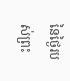នៃថ្ងៃរបស់ព្រះ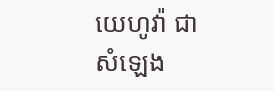យេហូវ៉ា ជាសំឡេង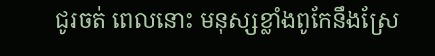ជូរចត់ ពេលនោះ មនុស្សខ្លាំងពូកែនឹងស្រែ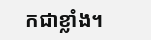កជាខ្លាំង។